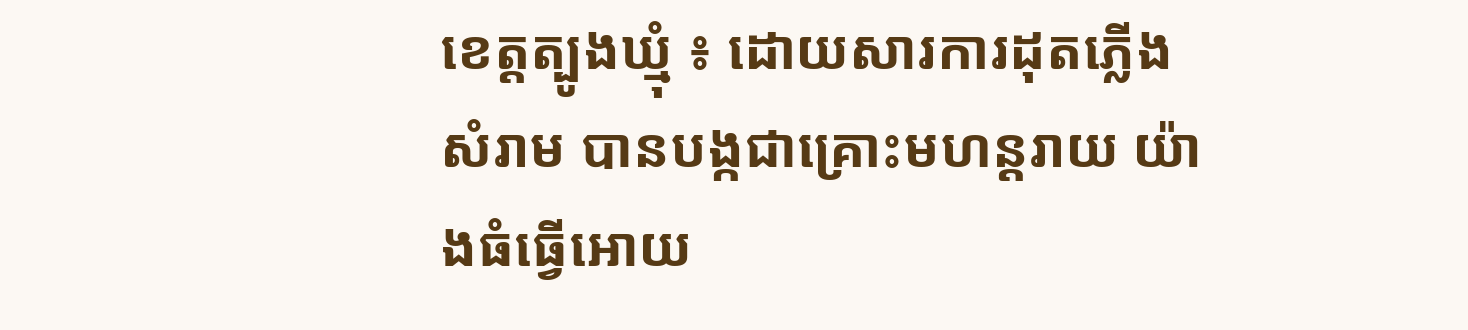ខេត្តត្បូងឃ្មុំ ៖ ដោយសារការដុតភ្លើងសំរាម បានបង្កជាគ្រោះមហន្តរាយ យ៉ាងធំធ្វើអោយ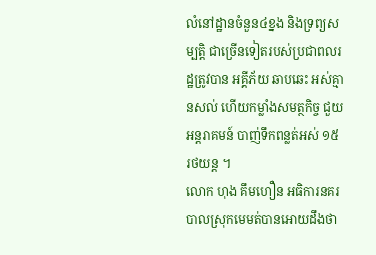លំនៅដ្ឋានចំនួន៤ខ្នង និងទ្រព្យសម្បត្តិ ជាច្រើនទៀតរបស់ប្រជាពលរដ្ឋត្រូវបាន អគ្គីភ័យ ឆាបឆេះ អស់គ្មានសល់ ហើយកម្លាំងសមត្ថកិច្ច ជួយអន្តរាគមន៍ បាញ់ទឹកពន្លត់អស់ ១៥ រថយន្ដ ។
លោក ហុង គឹមហឿន អធិការនគរបាលស្រុកមេមត់បានអោយដឹងថា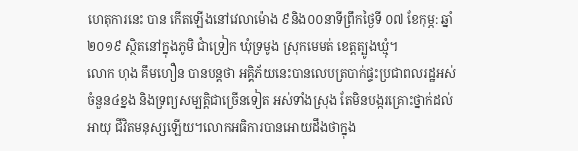ហេតុការនេះ បាន កើតឡើងនៅវេលាម៉ោង ៩និង០០នាទីព្រឹកថ្ងៃទី ០៧ ខែកុម្ភ: ឆ្នាំ២០១៩ ស្ថិតនៅក្នុងភូមិ ជាំទ្រៀក ឃុំទ្រមូង ស្រុកមេមត់ ខេត្តត្បូងឃ្មុំ។
លោក ហុង គឹមហឿន បានបន្តថា អគ្គិភ័យនេះបានលេបត្របាក់ផ្ទះប្រជាពលរដ្ឋអស់ ចំនួន៤ខ្នង និងទ្រព្យសម្បត្តិជាច្រើនទៀត អស់ទាំងស្រុង តែមិនបង្ករគ្រោះថ្នាក់ដល់អាយុ ជីវិតមនុស្សឡើយ។លោកអធិការបានអោយដឹងថាក្នុង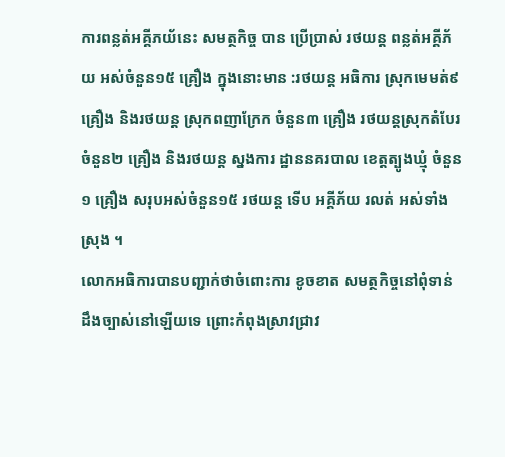ការពន្លត់អគ្គីភយ័នេះ សមត្ថកិច្ច បាន ប្រើប្រាស់ រថយន្ត ពន្លត់អគ្គីភ័យ អស់ចំនួន១៥ គ្រឿង ក្នុងនោះមាន :រថយន្ត អធិការ ស្រុកមេមត់៩ គ្រឿង និងរថយន្ត ស្រុកពញាក្រែក ចំនួន៣ គ្រឿង រថយន្តស្រុកតំបែរ ចំនួន២ គ្រឿង និងរថយន្ត ស្នងការ ដ្ឋាននគរបាល ខេត្តត្បូងឃ្មុំ ចំនួន១ គ្រឿង សរុបអស់ចំនួន១៥ រថយន្ដ ទើប អគ្គីភ័យ រលត់ អស់ទាំងស្រុង ។
លោកអធិការបានបញ្ជាក់ថាចំពោះការ ខូចខាត សមត្ថកិច្ចនៅពុំទាន់ដឹងច្បាស់នៅឡើយទេ ព្រោះកំពុងស្រាវជ្រាវ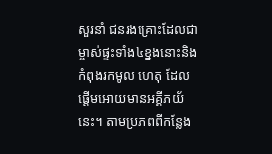សួរនាំ ជនរងគ្រោះដែលជា ម្ចាស់ផ្ទះទាំង៤ខ្នងនោះនិងកំពុងរកមូល ហេតុ ដែលផ្តើមអោយមានអគ្គីភយ័នេះ។ តាមប្រភពពីកន្លែង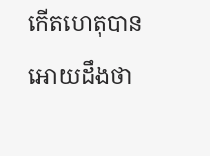កើតហេតុបានអោយដឹងថា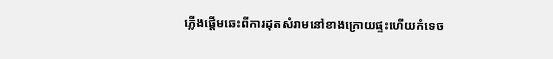ភ្លើងផ្តើមឆេះពីការដុតសំរាមនៅខាងក្រោយផ្ទះហើយកំទេច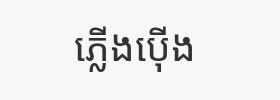ភ្លើងប៉ើង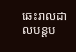ឆេះរាលដាលបន្តប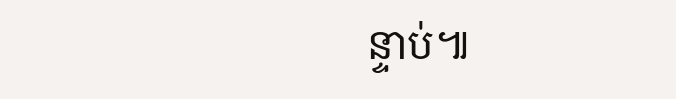ន្ទាប់៕